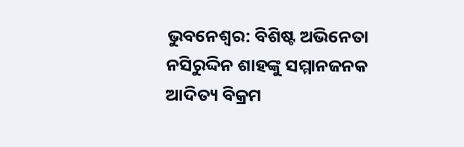ଭୁବନେଶ୍ୱର: ବିଶିଷ୍ଟ ଅଭିନେତା ନସିରୁଦ୍ଦିନ ଶାହଙ୍କୁ ସମ୍ମାନଜନକ ଆଦିତ୍ୟ ବିକ୍ରମ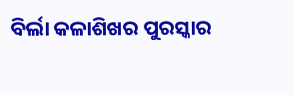ବିର୍ଲା କଳାଶିଖର ପୁରସ୍କାର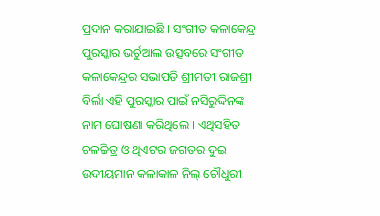ପ୍ରଦାନ କରାଯାଇଛି । ସଂଗୀତ କଳାକେନ୍ଦ୍ର ପୁରସ୍କାର ଭର୍ଚୁଆଲ ଉତ୍ସବରେ ସଂଗୀତ କଳାକେନ୍ଦ୍ରର ସଭାପତି ଶ୍ରୀମତୀ ରାଜଶ୍ରୀ ବିର୍ଲା ଏହି ପୁରସ୍କାର ପାଇଁ ନସିରୁଦ୍ଦିନଙ୍କ ନାମ ଘୋଷଣା କରିଥିଲେ । ଏଥିସହିତ ଚଳଚ୍ଚିତ୍ର ଓ ଥିଏଟର ଜଗତର ଦୁଇ ଉଦୀୟମାନ କଳାକାଳ ନିଲ୍ ଚୌଧୁରୀ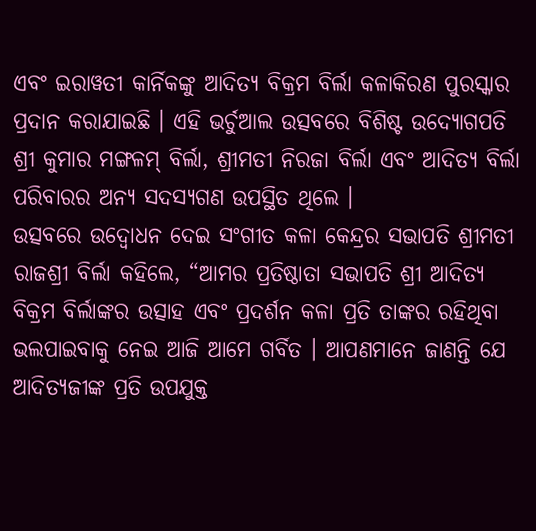ଏବଂ ଇରାୱତୀ କାର୍ନିକଙ୍କୁ ଆଦିତ୍ୟ ବିକ୍ରମ ବିର୍ଲା କଳାକିରଣ ପୁରସ୍କାର ପ୍ରଦାନ କରାଯାଇଛି । ଏହି ଭର୍ଚୁଆଲ ଉତ୍ସବରେ ବିଶିଷ୍ଟ ଉଦ୍ୟୋଗପତି ଶ୍ରୀ କୁମାର ମଙ୍ଗଳମ୍ ବିର୍ଲା, ଶ୍ରୀମତୀ ନିରଜା ବିର୍ଲା ଏବଂ ଆଦିତ୍ୟ ବିର୍ଲା ପରିବାରର ଅନ୍ୟ ସଦସ୍ୟଗଣ ଉପସ୍ଥିତ ଥିଲେ ।
ଉତ୍ସବରେ ଉଦ୍ବୋଧନ ଦେଇ ସଂଗୀତ କଳା କେନ୍ଦ୍ରର ସଭାପତି ଶ୍ରୀମତୀ ରାଜଶ୍ରୀ ବିର୍ଲା କହିଲେ, “ଆମର ପ୍ରତିଷ୍ଠାତା ସଭାପତି ଶ୍ରୀ ଆଦିତ୍ୟ ବିକ୍ରମ ବିର୍ଲାଙ୍କର ଉତ୍ସାହ ଏବଂ ପ୍ରଦର୍ଶନ କଳା ପ୍ରତି ତାଙ୍କର ରହିଥିବା ଭଲପାଇବାକୁ ନେଇ ଆଜି ଆମେ ଗର୍ବିତ । ଆପଣମାନେ ଜାଣନ୍ତି ଯେ ଆଦିତ୍ୟଜୀଙ୍କ ପ୍ରତି ଉପଯୁକ୍ତ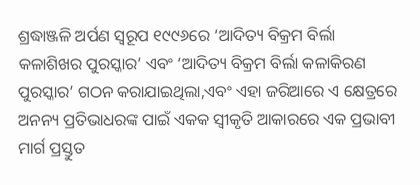ଶ୍ରଦ୍ଧାଞ୍ଜଳି ଅର୍ପଣ ସ୍ୱରୂପ ୧୯୯୬ରେ ‘ଆଦିତ୍ୟ ବିକ୍ରମ ବିର୍ଲା କଳାଶିଖର ପୁରସ୍କାର’ ଏବଂ ‘ଆଦିତ୍ୟ ବିକ୍ରମ ବିର୍ଲା କଳାକିରଣ ପୁରସ୍କାର’ ଗଠନ କରାଯାଇଥିଲା,ଏବଂ ଏହା ଜରିଆରେ ଏ କ୍ଷେତ୍ରରେ ଅନନ୍ୟ ପ୍ରତିଭାଧରଙ୍କ ପାଇଁ ଏକକ ସ୍ୱୀକୃତି ଆକାରରେ ଏକ ପ୍ରଭାବୀ ମାର୍ଗ ପ୍ରସ୍ତୁତ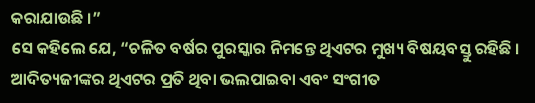କରାଯାଉଛି ।”
ସେ କହିଲେ ଯେ, “ଚଳିତ ବର୍ଷର ପୁରସ୍କାର ନିମନ୍ତେ ଥିଏଟର ମୁଖ୍ୟ ବିଷୟବସ୍ତୁ ରହିଛି । ଆଦିତ୍ୟଜୀଙ୍କର ଥିଏଟର ପ୍ରତି ଥିବା ଭଲପାଇବା ଏବଂ ସଂଗୀତ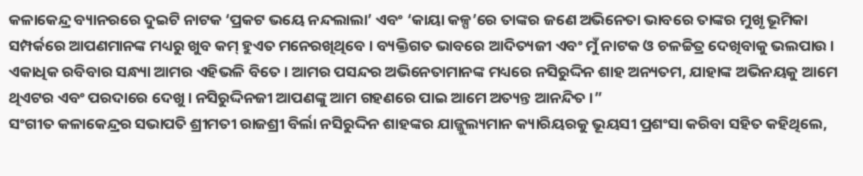କଳାକେନ୍ଦ୍ର ବ୍ୟାନରରେ ଦୁଇଟି ନାଟକ ‘ପ୍ରକଟ ଭୟେ ନନ୍ଦଲାଲା’ ଏବଂ ‘କାୟା କଳ୍ପ’ରେ ତାଙ୍କର ଜଣେ ଅଭିନେତା ଭାବରେ ତାଙ୍କର ମୁଖୃ ଭୂମିକା ସମ୍ପର୍କରେ ଆପଣମାନଙ୍କ ମଧ୍ୟରୁ ଖୁବ କମ୍ ହୁଏତ ମନେରଖିଥିବେ । ବ୍ୟକ୍ତିଗତ ଭାବରେ ଆଦିତ୍ୟଜୀ ଏବଂ ମୁଁ ନାଟକ ଓ ଚଳଚ୍ଚିତ୍ର ଦେଖିବାକୁ ଭଲପାଉ । ଏକାଧିକ ରବିବାର ସନ୍ଧ୍ୟା ଆମର ଏହିଭଳି ବିତେ । ଆମର ପସନ୍ଦର ଅଭିନେତାମାନଙ୍କ ମଧ୍ୟରେ ନସିରୁଦ୍ଦିନ ଶାହ ଅନ୍ୟତମ, ଯାହାଙ୍କ ଅଭିନୟକୁ ଆମେ ଥିଏଟର ଏବଂ ପରଦାରେ ଦେଖୁ । ନସିରୁଦ୍ଦିନଜୀ ଆପଣଙ୍କୁ ଆମ ଗହଣରେ ପାଇ ଆମେ ଅତ୍ୟନ୍ତ ଆନନ୍ଦିତ ।”
ସଂଗୀତ କଳାକେନ୍ଦ୍ରର ସଭାପତି ଶ୍ରୀମତୀ ରାଜଶ୍ରୀ ବିର୍ଲା ନସିରୁଦ୍ଦିନ ଶାହଙ୍କର ଯାଜ୍ଜୁଲ୍ୟମାନ କ୍ୟାରିୟରକୁ ଭୂୟସୀ ପ୍ରଶଂସା କରିବା ସହିତ କହିଥିଲେ,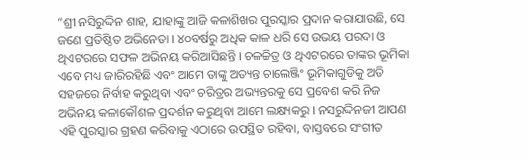“ଶ୍ରୀ ନସିରୁଦ୍ଦିନ ଶାହ, ଯାହାଙ୍କୁ ଆଜି କଳାଶିଖର ପୁରସ୍କାର ପ୍ରଦାନ କରାଯାଉଛି, ସେ ଜଣେ ପ୍ରତିଷ୍ଠିତ ଅଭିନେତା । ୪୦ବର୍ଷରୁ ଅଧିକ କାଳ ଧରି ସେ ଉଭୟ ପରଦା ଓ ଥିଏଟରରେ ସଫଳ ଅଭିନୟ କରିଆସିଛନ୍ତି । ଚଳଚ୍ଚିତ୍ର ଓ ଥିଏଟରରେ ତାଙ୍କର ଭୂମିକା ଏବେ ମଧ୍ୟ ଜାରିରହିଛି ଏବଂ ଆମେ ତାଙ୍କୁ ଅତ୍ୟନ୍ତ ଚାଲେଞ୍ଜିଂ ଭୂମିକାଗୁଡିକୁ ଅତି ସହଜରେ ନିର୍ବାହ କରୁଥିବା ଏବଂ ଚରିତ୍ରର ଅଭ୍ୟନ୍ତରକୁ ସେ ପ୍ରବେଶ କରି ନିଜ ଅଭିନୟ କଳାକୌଶଳ ପ୍ରଦର୍ଶନ କରୁଥିବା ଆମେ ଲକ୍ଷ୍ୟକରୁ । ନସରୁଦ୍ଦିନଜୀ ଆପଣ ଏହି ପୁରସ୍କାର ଗ୍ରହଣ କରିବାକୁ ଏଠାରେ ଉପସ୍ଥିତ ରହିବା, ବାସ୍ତବରେ ସଂଗୀତ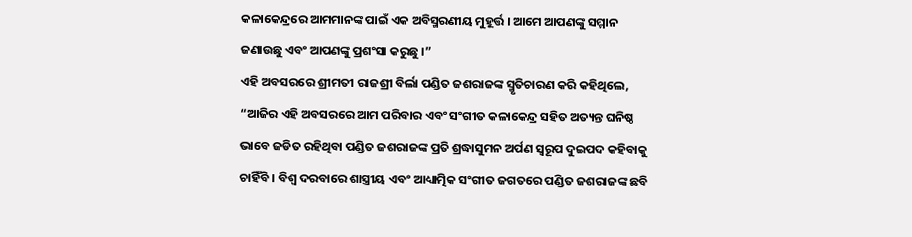କଳାକେନ୍ଦ୍ରରେ ଆମମାନଙ୍କ ପାଇଁ ଏକ ଅବିସ୍ମରଣୀୟ ମୁହୂର୍ତ୍ତ । ଆମେ ଆପଣଙ୍କୁ ସମ୍ମାନ ଜଣାଉଛୁ ଏବଂ ଆପଣଙ୍କୁ ପ୍ରଶଂସା କରୁଛୁ ।”
ଏହି ଅବସରରେ ଶ୍ରୀମତୀ ରାଜଶ୍ରୀ ବିର୍ଲା ପଣ୍ଡିତ ଜଶରାଜଙ୍କ ସ୍ମୃତିଚାରଣ କରି କହିଥିଲେ, “ଆଜିର ଏହି ଅବସରରେ ଆମ ପରିବାର ଏବଂ ସଂଗୀତ କଳାକେନ୍ଦ୍ର ସହିତ ଅତ୍ୟନ୍ତ ଘନିଷ୍ଠ ଭାବେ ଜଡିତ ରହିଥିବା ପଣ୍ଡିତ ଜଶରାଜଙ୍କ ପ୍ରତି ଶ୍ରଦ୍ଧାସୁମନ ଅର୍ପଣ ସ୍ୱରୂପ ଦୁଇପଦ କହିବାକୁ ଚାହିଁବି । ବିଶ୍ୱ ଦରବାରେ ଶାସ୍ତ୍ରୀୟ ଏବଂ ଆଧ୍ୟାତ୍ମିକ ସଂଗୀତ ଜଗତରେ ପଣ୍ଡିତ ଜଶରାଜଙ୍କ ଛବି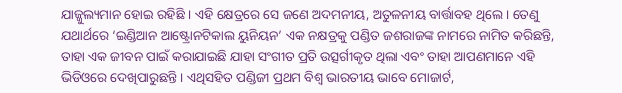ଯାଜ୍ଜୁଲ୍ୟମାନ ହୋଇ ରହିଛି । ଏହି କ୍ଷେତ୍ରରେ ସେ ଜଣେ ଅଦମନୀୟ, ଅତୁଳନୀୟ ବାର୍ତ୍ତାବହ ଥିଲେ । ତେଣୁ ଯଥାର୍ଥରେ ‘ଇଣ୍ଡିଆନ ଆଷ୍ଟ୍ରୋନଟିକାଲ ୟୁନିୟନ’ ଏକ ନକ୍ଷତ୍ରକୁ ପଣ୍ଡିତ ଜଶରାଜଙ୍କ ନାମରେ ନାମିତ କରିଛନ୍ତି, ତାହା ଏକ ଜୀବନ ପାଇଁ କରାଯାଇଛି ଯାହା ସଂଗୀତ ପ୍ରତି ଉତ୍ସର୍ଗୀକୃତ ଥିଲା ଏବଂ ତାହା ଆପଣମାନେ ଏହି ଭିଡିଓରେ ଦେଖିପାରୁଛନ୍ତି । ଏଥିସହିତ ପଣ୍ଡିଜୀ ପ୍ରଥମ ବିଶ୍ୱ ଭାରତୀୟ ଭାବେ ମୋଜାର୍ଟ,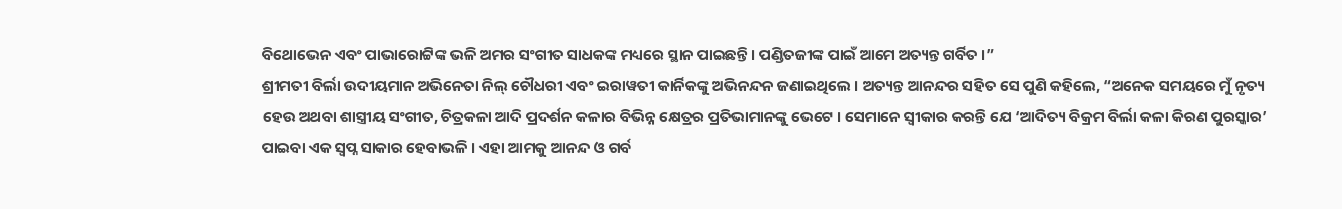ବିଥୋଭେନ ଏବଂ ପାଭାରୋଟ୍ଟିଙ୍କ ଭଳି ଅମର ସଂଗୀତ ସାଧକଙ୍କ ମଧ୍ୟରେ ସ୍ଥାନ ପାଇଛନ୍ତି । ପଣ୍ଡିତଜୀଙ୍କ ପାଇଁ ଆମେ ଅତ୍ୟନ୍ତ ଗର୍ବିତ ।”
ଶ୍ରୀମତୀ ବିର୍ଲା ଉଦୀୟମାନ ଅଭିନେତା ନିଲ୍ ଚୌଧରୀ ଏବଂ ଇରାୱତୀ କାର୍ନିକଙ୍କୁ ଅଭିନନ୍ଦନ ଜଣାଇଥିଲେ । ଅତ୍ୟନ୍ତ ଆନନ୍ଦର ସହିତ ସେ ପୁଣି କହିଲେ, “ଅନେକ ସମୟରେ ମୁଁ ନୃତ୍ୟ ହେଉ ଅଥବା ଶାସ୍ତ୍ରୀୟ ସଂଗୀତ, ଚିତ୍ରକଳା ଆଦି ପ୍ରଦର୍ଶନ କଳାର ବିଭିନ୍ନ କ୍ଷେତ୍ରର ପ୍ରତିଭାମାନଙ୍କୁ ଭେଟେ । ସେମାନେ ସ୍ୱୀକାର କରନ୍ତି ଯେ ‘ଆଦିତ୍ୟ ବିକ୍ରମ ବିର୍ଲା କଳା କିରଣ ପୁରସ୍କାର’ ପାଇବା ଏକ ସ୍ୱପ୍ନ ସାକାର ହେବାଭଳି । ଏହା ଆମକୁ ଆନନ୍ଦ ଓ ଗର୍ବ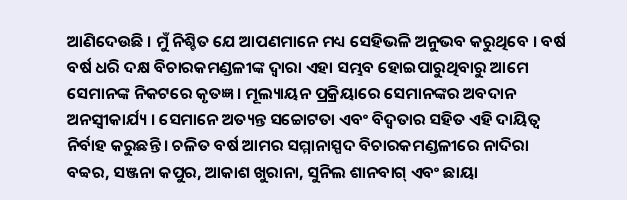ଆଣିଦେଉଛି । ମୁଁ ନିଶ୍ଚିତ ଯେ ଆପଣମାନେ ମଧ୍ୟ ସେହିଭଳି ଅନୁଭବ କରୁଥିବେ । ବର୍ଷ ବର୍ଷ ଧରି ଦକ୍ଷ ବିଚାରକମଣ୍ଡଳୀଙ୍କ ଦ୍ୱାରା ଏହା ସମ୍ଭବ ହୋଇପାରୁଥିବାରୁ ଆମେ ସେମାନଙ୍କ ନିକଟରେ କୃତଜ୍ଞ । ମୂଲ୍ୟାୟନ ପ୍ରକ୍ରିୟାରେ ସେମାନଙ୍କର ଅବଦାନ ଅନସ୍ୱୀକାର୍ଯ୍ୟ । ସେମାନେ ଅତ୍ୟନ୍ତ ସଚ୍ଚୋଟତା ଏବଂ ବିଦ୍ୱତାର ସହିତ ଏହି ଦାୟିତ୍ୱ ନିର୍ବାହ କରୁଛନ୍ତି । ଚଳିତ ବର୍ଷ ଆମର ସମ୍ମାନାସ୍ପଦ ବିଚାରକମଣ୍ଡଳୀରେ ନାଦିରା ବବ୍ବର, ସଞ୍ଜନା କପୁର, ଆକାଶ ଖୁରାନା, ସୁନିଲ ଶାନବାଗ୍ ଏବଂ ଛାୟା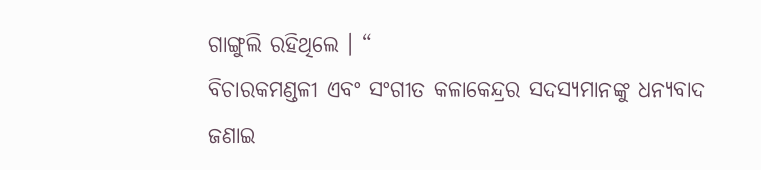ଗାଙ୍ଗୁଲି ରହିଥିଲେ । “
ବିଚାରକମଣ୍ଡଳୀ ଏବଂ ସଂଗୀତ କଳାକେନ୍ଦ୍ରର ସଦସ୍ୟମାନଙ୍କୁ ଧନ୍ୟବାଦ ଜଣାଇ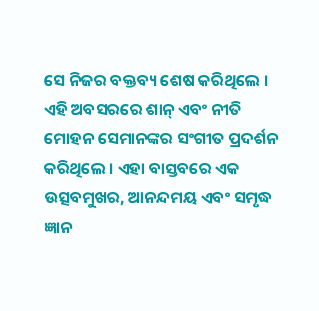ସେ ନିଜର ବକ୍ତବ୍ୟ ଶେଷ କରିଥିଲେ । ଏହି ଅବସରରେ ଶାନ୍ ଏବଂ ନୀତି ମୋହନ ସେମାନଙ୍କର ସଂଗୀତ ପ୍ରଦର୍ଶନ କରିଥିଲେ । ଏହା ବାସ୍ତବରେ ଏକ ଉତ୍ସବମୁଖର, ଆନନ୍ଦମୟ ଏବଂ ସମୃଦ୍ଧ ଜ୍ଞାନ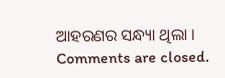ଆହରଣର ସନ୍ଧ୍ୟା ଥିଲା ।
Comments are closed.